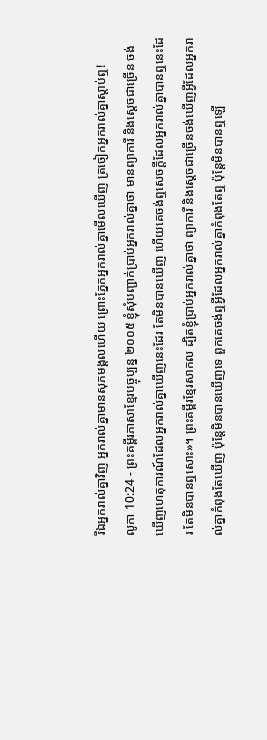រីឯអ្នករាល់គ្នាវិញ អ្នករាល់គ្នាមានសុភមង្គលហើយ ព្រោះភ្នែកអ្នករាល់គ្នាមើលឃើញ ត្រចៀកអ្នករាល់គ្នាស្ដាប់ឮ!
លូកា 10:24 - ព្រះគម្ពីរភាសាខ្មែរបច្ចុប្បន្ន ២០០៥ ខ្ញុំសុំបញ្ជាក់ប្រាប់អ្នករាល់គ្នាថា មានព្យាការី និងស្ដេចជាច្រើន ចង់ឃើញហេតុការណ៍ដែលអ្នករាល់គ្នាឃើញនេះដែរ តែមិនបានឃើញ ហើយគេចង់ឮសេចក្ដីដែលអ្នករាល់គ្នាបានឮនេះដែរ តែមិនបានឮសោះ»។ ព្រះគម្ពីរខ្មែរសាកល ដ្បិតខ្ញុំប្រាប់អ្នករាល់គ្នាថា ព្យាការី និងស្ដេចជាច្រើនចង់ឃើញអ្វីដែលអ្នករាល់គ្នាកំពុងតែឃើញ ប៉ុន្តែមិនបានឃើញទេ ពួកគេចង់ឮអ្វីដែលអ្នករាល់គ្នាកំពុងតែឮ ប៉ុន្តែមិនបានឮឡើ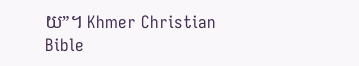យ”។ Khmer Christian Bible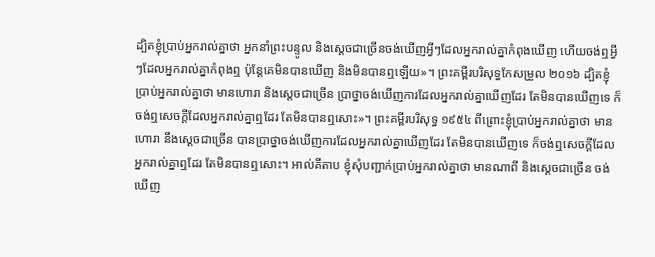ដ្បិតខ្ញុំប្រាប់អ្នករាល់គ្នាថា អ្នកនាំព្រះបន្ទូល និងស្ដេចជាច្រើនចង់ឃើញអ្វីៗដែលអ្នករាល់គ្នាកំពុងឃើញ ហើយចង់ឮអ្វីៗដែលអ្នករាល់គ្នាកំពុងឮ ប៉ុន្ដែគេមិនបានឃើញ និងមិនបានឮឡើយ»។ ព្រះគម្ពីរបរិសុទ្ធកែសម្រួល ២០១៦ ដ្បិតខ្ញុំប្រាប់អ្នករាល់គ្នាថា មានហោរា និងស្តេចជាច្រើន ប្រាថ្នាចង់ឃើញការដែលអ្នករាល់គ្នាឃើញដែរ តែមិនបានឃើញទេ ក៏ចង់ឮសេចក្តីដែលអ្នករាល់គ្នាឮដែរ តែមិនបានឮសោះ»។ ព្រះគម្ពីរបរិសុទ្ធ ១៩៥៤ ពីព្រោះខ្ញុំប្រាប់អ្នករាល់គ្នាថា មានហោរា នឹងស្តេចជាច្រើន បានប្រាថ្នាចង់ឃើញការដែលអ្នករាល់គ្នាឃើញដែរ តែមិនបានឃើញទេ ក៏ចង់ឮសេចក្ដីដែលអ្នករាល់គ្នាឮដែរ តែមិនបានឮសោះ។ អាល់គីតាប ខ្ញុំសុំបញ្ជាក់ប្រាប់អ្នករាល់គ្នាថា មានណាពី និងស្ដេចជាច្រើន ចង់ឃើញ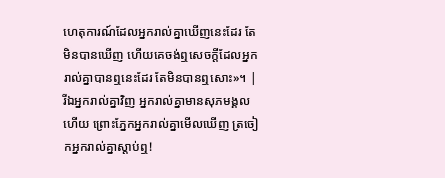ហេតុការណ៍ដែលអ្នករាល់គ្នាឃើញនេះដែរ តែមិនបានឃើញ ហើយគេចង់ឮសេចក្ដីដែលអ្នករាល់គ្នាបានឮនេះដែរ តែមិនបានឮសោះ»។ |
រីឯអ្នករាល់គ្នាវិញ អ្នករាល់គ្នាមានសុភមង្គលហើយ ព្រោះភ្នែកអ្នករាល់គ្នាមើលឃើញ ត្រចៀកអ្នករាល់គ្នាស្ដាប់ឮ!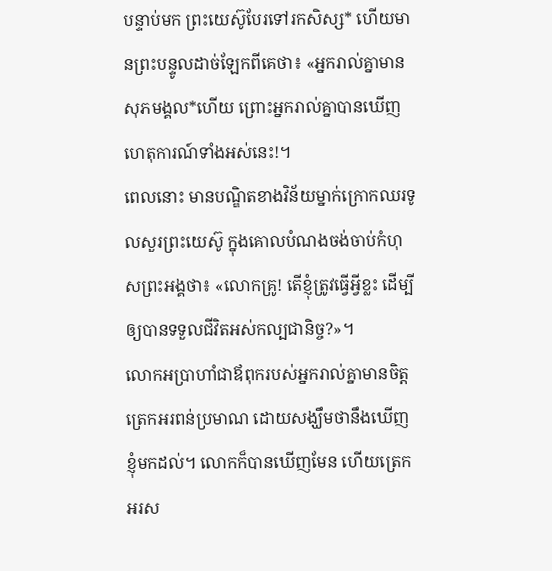បន្ទាប់មក ព្រះយេស៊ូបែរទៅរកសិស្ស* ហើយមានព្រះបន្ទូលដាច់ឡែកពីគេថា៖ «អ្នករាល់គ្នាមានសុភមង្គល*ហើយ ព្រោះអ្នករាល់គ្នាបានឃើញហេតុការណ៍ទាំងអស់នេះ!។
ពេលនោះ មានបណ្ឌិតខាងវិន័យម្នាក់ក្រោកឈរទូលសួរព្រះយេស៊ូ ក្នុងគោលបំណងចង់ចាប់កំហុសព្រះអង្គថា៖ «លោកគ្រូ! តើខ្ញុំត្រូវធ្វើអ្វីខ្លះ ដើម្បីឲ្យបានទទួលជីវិតអស់កល្បជានិច្ច?»។
លោកអប្រាហាំជាឪពុករបស់អ្នករាល់គ្នាមានចិត្តត្រេកអរពន់ប្រមាណ ដោយសង្ឃឹមថានឹងឃើញខ្ញុំមកដល់។ លោកក៏បានឃើញមែន ហើយត្រេកអរស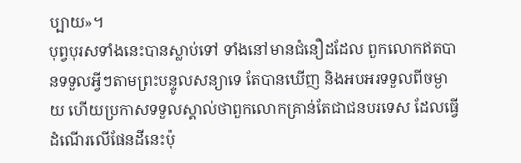ប្បាយ»។
បុព្វបុរសទាំងនេះបានស្លាប់ទៅ ទាំងនៅមានជំនឿដដែល ពួកលោកឥតបានទទួលអ្វីៗតាមព្រះបន្ទូលសន្យាទេ តែបានឃើញ និងអបអរទទួលពីចម្ងាយ ហើយប្រកាសទទួលស្គាល់ថាពួកលោកគ្រាន់តែជាជនបរទេស ដែលធ្វើដំណើរលើផែនដីនេះប៉ុ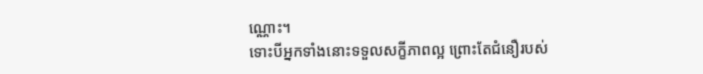ណ្ណោះ។
ទោះបីអ្នកទាំងនោះទទួលសក្ខីភាពល្អ ព្រោះតែជំនឿរបស់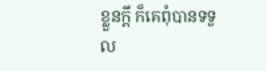ខ្លួនក្ដី ក៏គេពុំបានទទួល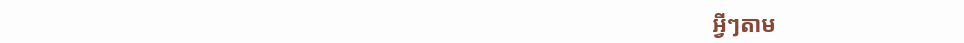អ្វីៗតាម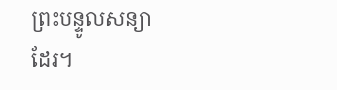ព្រះបន្ទូលសន្យាដែរ។